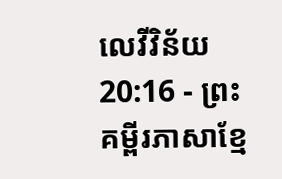លេវីវិន័យ 20:16 - ព្រះគម្ពីរភាសាខ្មែ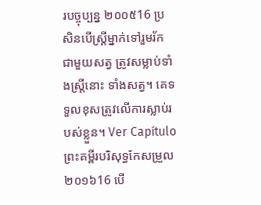របច្ចុប្បន្ន ២០០៥16 ប្រសិនបើស្ត្រីម្នាក់ទៅរួមរ័កជាមួយសត្វ ត្រូវសម្លាប់ទាំងស្ត្រីនោះ ទាំងសត្វ។ គេទទួលខុសត្រូវលើការស្លាប់របស់ខ្លួន។ Ver Capítuloព្រះគម្ពីរបរិសុទ្ធកែសម្រួល ២០១៦16 បើ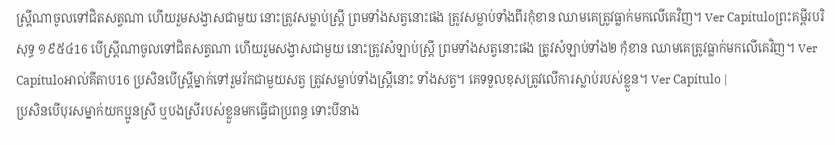ស្ត្រីណាចូលទៅជិតសត្វណា ហើយរួមសង្វាសជាមួយ នោះត្រូវសម្លាប់ស្ត្រី ព្រមទាំងសត្វនោះផង ត្រូវសម្លាប់ទាំងពីរកុំខាន ឈាមគេត្រូវធ្លាក់មកលើគេវិញ។ Ver Capítuloព្រះគម្ពីរបរិសុទ្ធ ១៩៥៤16 បើស្ត្រីណាចូលទៅជិតសត្វណា ហើយរួមសង្វាសជាមួយ នោះត្រូវសំឡាប់ស្ត្រី ព្រមទាំងសត្វនោះផង ត្រូវសំឡាប់ទាំង២ កុំខាន ឈាមគេត្រូវធ្លាក់មកលើគេវិញ។ Ver Capítuloអាល់គីតាប16 ប្រសិនបើស្ត្រីម្នាក់ទៅរួមរ័កជាមួយសត្វ ត្រូវសម្លាប់ទាំងស្ត្រីនោះ ទាំងសត្វ។ គេទទួលខុសត្រូវលើការស្លាប់របស់ខ្លួន។ Ver Capítulo |
ប្រសិនបើបុរសម្នាក់យកប្អូនស្រី ឬបងស្រីរបស់ខ្លួនមកធ្វើជាប្រពន្ធ ទោះបីនាង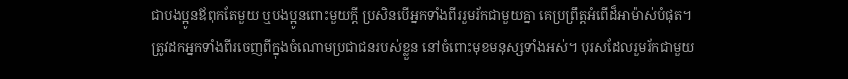ជាបងប្អូនឪពុកតែមួយ ឬបងប្អូនពោះមួយក្ដី ប្រសិនបើអ្នកទាំងពីររួមរ័កជាមួយគ្នា គេប្រព្រឹត្តអំពើដ៏អាម៉ាស់បំផុត។ ត្រូវដកអ្នកទាំងពីរចេញពីក្នុងចំណោមប្រជាជនរបស់ខ្លួន នៅចំពោះមុខមនុស្សទាំងអស់។ បុរសដែលរួមរ័កជាមួយ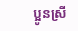ប្អូនស្រី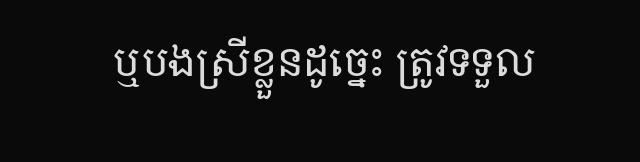ឬបងស្រីខ្លួនដូច្នេះ ត្រូវទទួល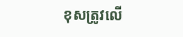ខុសត្រូវលើ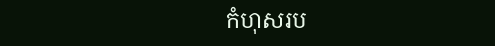កំហុសរប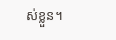ស់ខ្លួន។